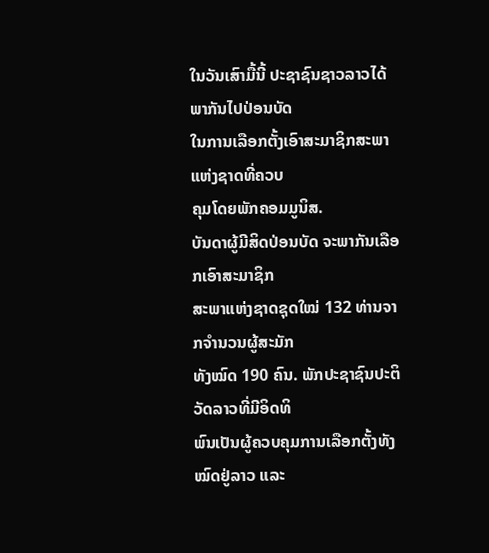ໃນວັນເສົາມື້ນີ້ ປະຊາຊົນຊາວລາວໄດ້ພາກັນໄປປ່ອນບັດ
ໃນການເລືອກຕັ້ງເອົາສະມາຊິກສະພາແຫ່ງຊາດທີ່ຄວບ
ຄຸມໂດຍພັກຄອມມູນິສ.
ບັນດາຜູ້ມີສິດປ່ອນບັດ ຈະພາກັນເລືອກເອົາສະມາຊິກ
ສະພາແຫ່ງຊາດຊຸດໃໝ່ 132 ທ່ານຈາກຈຳນວນຜູ້ສະມັກ
ທັງໝົດ 190 ຄົນ. ພັກປະຊາຊົນປະຕິວັດລາວທີ່ມີອິດທິ
ພົນເປັນຜູ້ຄວບຄຸມການເລືອກຕັ້ງທັງໝົດຢູ່ລາວ ແລະ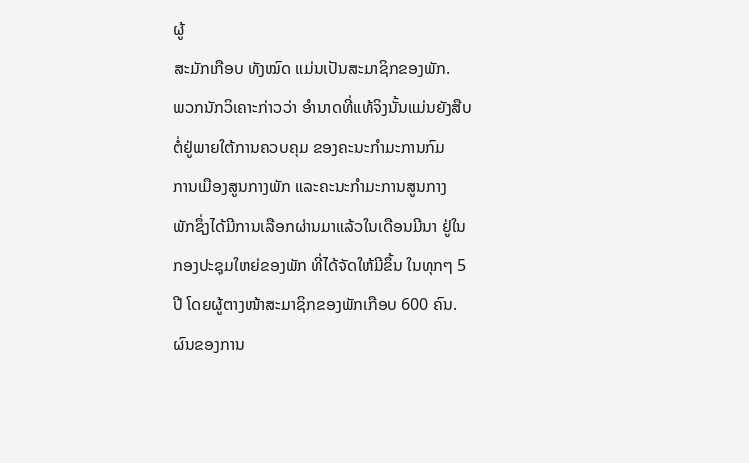ຜູ້
ສະມັກເກືອບ ທັງໝົດ ແມ່ນເປັນສະມາຊິກຂອງພັກ.
ພວກນັກວິເຄາະກ່າວວ່າ ອຳນາດທີ່ແທ້ຈິງນັ້ນແມ່ນຍັງສືບ
ຕໍ່ຢູ່ພາຍໃຕ້ການຄວບຄຸມ ຂອງຄະນະກຳມະການກົມ
ການເມືອງສູນກາງພັກ ແລະຄະນະກຳມະການສູນກາງ
ພັກຊຶ່ງໄດ້ມີການເລືອກຜ່ານມາແລ້ວໃນເດືອນມີນາ ຢູ່ໃນ
ກອງປະຊຸມໃຫຍ່ຂອງພັກ ທີ່ໄດ້ຈັດໃຫ້ມີຂຶ້ນ ໃນທຸກໆ 5
ປີ ໂດຍຜູ້ຕາງໜ້າສະມາຊິກຂອງພັກເກືອບ 600 ຄົນ.
ຜົນຂອງການ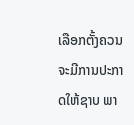ເລືອກຕັ້ງຄວນຈະມີການປະກາດໃຫ້ຊາບ ພາ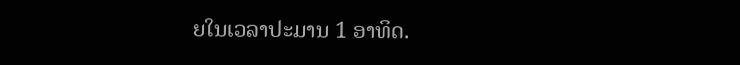ຍໃນເວລາປະມານ 1 ອາທິດ.